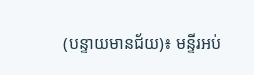(បន្ទាយមានជ័យ)៖ មន្ទីរអប់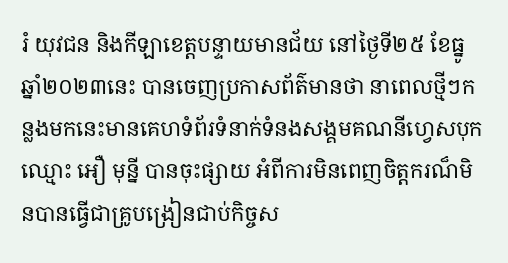រំ យុវជន និងកីឡាខេត្តបន្ទាយមានជ័យ នៅថ្ងៃទី២៥ ខែធ្នូ ឆ្នាំ២០២៣នេះ បានចេញប្រកាសព័ត៌មានថា នាពេលថ្មីៗកន្លងមកនេះមានគេហទំព័រទំនាក់ទំនងសង្គមគណនីហ្វេសបុក ឈ្មោះ អឿ មុន្នី បានចុះផ្សាយ អំពីការមិនពេញចិត្តករណ៏មិនបានធ្វើជាគ្រូបង្រៀនជាប់កិច្ចស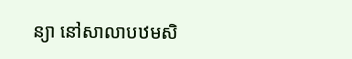ន្យា នៅសាលាបឋមសិ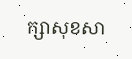ក្សាសុខសា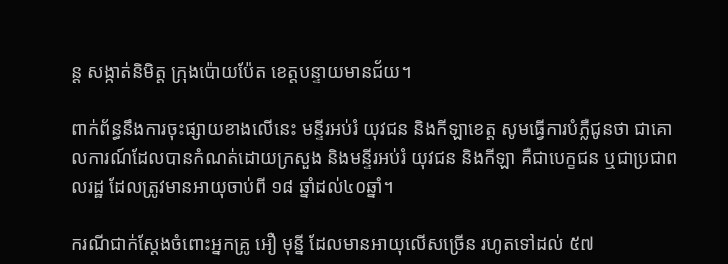ន្ត សង្កាត់និមិត្ត ក្រុងប៉ោយប៉ែត ខេត្តបន្ទាយមានជ័យ។

ពាក់ព័ន្ធនឹងការចុះផ្សាយខាងលើនេះ មន្ទីរអប់រំ យុវជន និងកីឡាខេត្ត សូមធ្វើការបំភ្លឺជូនថា ជាគោលការណ៍ដែលបានកំណត់ដោយក្រសួង និងមន្ទីរអប់រំ យុវជន និងកីឡា គឺជាបេក្ខជន ឬជាប្រជាពលរដ្ឋ ដែលត្រូវមានអាយុចាប់ពី ១៨ ឆ្នាំដល់៤០ឆ្នាំ។

ករណីជាក់ស្ដែងចំពោះអ្នកគ្រូ អឿ មុន្នី ដែលមានអាយុលើសច្រើន រហូតទៅដល់ ៥៧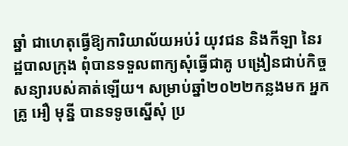ឆ្នាំ ជាហេតុធ្វើឱ្យការិយាល័យអប់រំ យុវជន និងកីឡា នៃរដ្ឋបាលក្រុង ពុំបានទទួលពាក្យសុំធ្វើជាគូ បង្រៀនជាប់កិច្ចសន្យារបស់គាត់ឡើយ។ សម្រាប់ឆ្នាំ២០២២កន្លងមក អ្នកគ្រូ អឿ មុន្នី បានទទូចស្នើសុំ ប្រ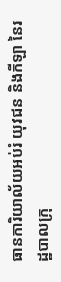ធានការិយាល័យអប់រំ យុវជន និងកីឡា នៃរដ្ឋបាលក្រុ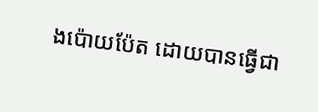ងប៉ោយប៉ែត ដោយបានធ្វើជា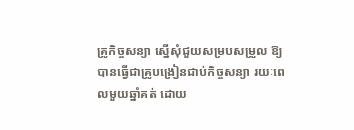គ្រូកិច្ចសន្យា ស្នើសុំជួយសម្របសម្រួល ឱ្យបានធ្វើជាគ្រូបង្រៀនជាប់កិច្ចសន្យា រយៈពេលមួយឆ្នាំគត់ ដោយ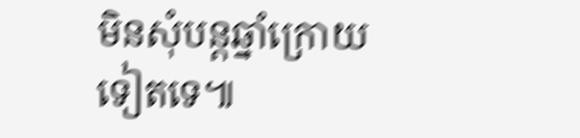មិនសុំបន្តឆ្នាំក្រោយទៀតទេ៕